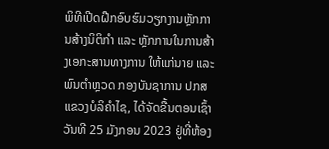ພິທີເປີດຝືກອົບຮົມວຽກງານຫຼັກການສ້າງນິຕິກຳ ແລະ ຫຼັກການໃນການສ້າງເອກະສານທາງການ ໃຫ້ແກ່ນາຍ ແລະ ພົນຕຳຫຼວດ ກອງບັນຊາການ ປກສ ແຂວງບໍລິຄຳໄຊ, ໄດ້ຈັດຂື້ນຕອນເຊົ້າວັນທີ 25 ມັງກອນ 2023 ຢູ່ທີ່ຫ້ອງ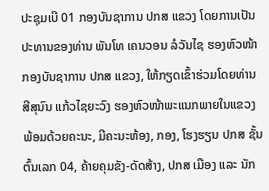ປະຊຸມເບີ 01 ກອງບັນຊາການ ປກສ ແຂວງ ໂດຍການເປັນປະທານຂອງທ່ານ ພັນໂທ ເຄນວອນ ລໍວັນໄຊ ຮອງຫົວໜ້າກອງບັນຊາການ ປກສ ແຂວງ, ໃຫ້ກຽດເຂົ້າຮ່ວມໂດຍທ່ານ ສີສຸນົນ ແກ້ວໄຊຍະວົງ ຮອງຫົວໜ້າພະແນກພາຍໃນແຂວງ ພ້ອມດ້ວຍຄະນະ, ມີຄະນະຫ້ອງ, ກອງ, ໂຮງຮຽນ ປກສ ຊັ້ນຕົ້ນເລກ 04, ຄ້າຍຄຸມຂັງ-ດັດສ້າງ, ປກສ ເມືອງ ແລະ ນັກ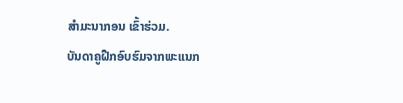ສຳມະນາກອນ ເຂົ້າຮ່ວມ.
ບັນດາຄູຝືກອົບຮົມຈາກພະແນກ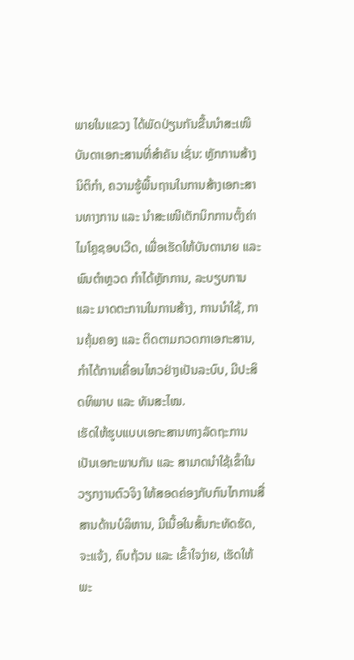ພາຍໃນແຂວງ ໄດ້ພັດປ່ຽນກັນຂື້ນນຳສະເໜີບັນດາເອກະສານທີ່ສຳຄັນ ເຊັ່ນ: ຫຼັກການສ້າງນິຕິກຳ, ຄວາມຮູ້ພື້ນຖານໃນການສ້າງເອກະສານທາງການ ແລະ ນຳສະເໜີເຕັກນິກການຕັ້ງຄ່າໄມໂຄຼຊອບເວີດ, ເພື່ອເຮັດໃຫ້ບັນດານາຍ ແລະ ພົນຕຳຫຼວດ ກຳໄດ້ຫຼັກການ, ລະບຽບການ ແລະ ມາດຕະການໃນການສ້າງ, ການນຳໃຊ້, ການຄຸ້ມຄອງ ແລະ ຕິດຕາມກວດກາເອກະສານ, ກຳໄດ້ການເຄື່ອນໄຫວຢ່າງເປັນລະບົບ, ມີປະສິດທິພາບ ແລະ ທັນສະໄໝ.
ເຮັດໃຫ້ຮູບແບບເອກະສານທາງລັດຖະການເປັນເອກະພາບກັນ ແລະ ສາມາດນຳໃຊ້ເຂົ້າໃນວຽກງານຕົວຈິງ ໃຫ້ສອດຄ່ອງກັບກົນໄກການສື່ສານດ້ານບໍລິຫານ, ມີເນື້ອໃນສັ້ນກະທັດຮັດ, ຈະແຈ້ງ, ຄົບຖ້ວນ ແລະ ເຂົ້າໃຈງ່າຍ, ເຮັດໃຫ້ພະ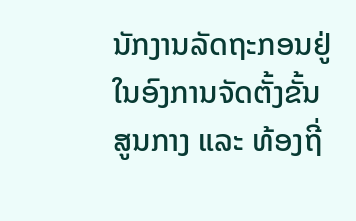ນັກງານລັດຖະກອນຢູ່ໃນອົງການຈັດຕັ້ງຂັ້ນສູນກາງ ແລະ ທ້ອງຖີ່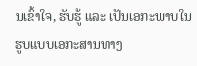ນເຂົ້າໃຈ, ຮັບຮູ້ ແລະ ເປັນເອກະພາບໃນຮູບແບບເອກະສານທາງ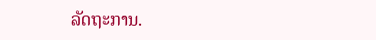ລັດຖະການ.